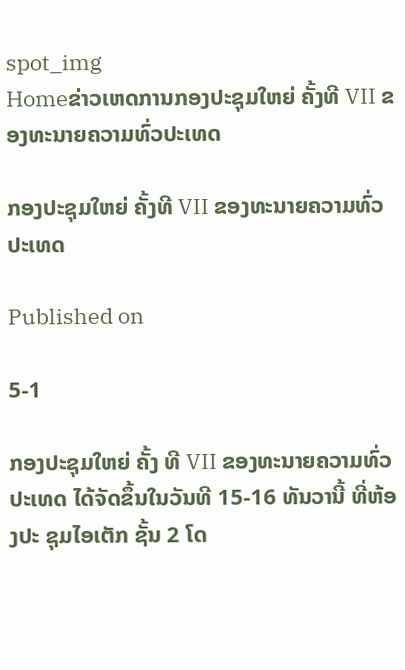spot_img
Homeຂ່າວເຫດການກອງປະຊຸມໃຫຍ່ ຄັ້ງທີ VII ຂອງທະນາຍຄວາມທົ່ວປະເທດ

ກອງປະຊຸມໃຫຍ່ ຄັ້ງທີ VII ຂອງທະນາຍຄວາມທົ່ວປະເທດ

Published on

5-1

ກອງປະຊຸມໃຫຍ່ ຄັ້ງ ທີ VII ຂອງທະນາຍຄວາມທົ່ວ ປະເທດ ໄດ້ຈັດຂຶ້ນໃນວັນທີ 15-16 ທັນວານີ້ ທີ່ຫ້ອງປະ ຊຸມໄອເຕັກ ຊັ້ນ 2 ໂດ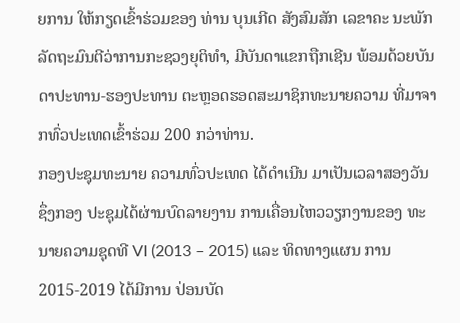ຍການ ໃຫ້ກຽດເຂົ້າຮ່ວມຂອງ ທ່ານ ບຸນເກີດ ສັງສົມສັກ ເລຂາຄະ ນະພັກ ລັດຖະມົນຕີວ່າການກະຊວງຍຸຕິທຳ, ມີບັນດາແຂກຖືກເຊີນ ພ້ອມດ້ວຍບັນດາປະທານ-ຮອງປະທານ ຕະຫຼອດຮອດສະມາຊິກທະນາຍຄວາມ ທີ່ມາຈາກທົ່ວປະເທດເຂົ້າຮ່ວມ 200 ກວ່າທ່ານ.
ກອງປະຊຸມທະນາຍ ຄວາມທົ່ວປະເທດ ໄດ້ດຳເນີນ ມາເປັນເວລາສອງວັນ ຊຶ່ງກອງ ປະຊຸມໄດ້ຜ່ານບົດລາຍງານ ການເຄື່ອນໄຫວວຽກງານຂອງ ທະນາຍຄວາມຊຸດທີ VI (2013 – 2015) ແລະ ທິດທາງແຜນ ການ 2015-2019 ໄດ້ມີການ ປ່ອນບັດ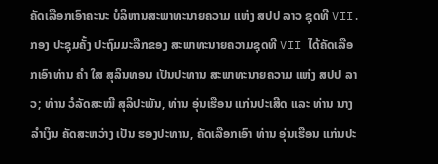ຄັດເລືອກເອົາຄະນະ ບໍລິຫານສະພາທະນາຍຄວາມ ແຫ່ງ ສປປ ລາວ ຊຸດທີ VII. ກອງ ປະຊຸມຄັ້ງ ປະຖົມມະລືກຂອງ ສະພາທະນາຍຄວາມຊຸດທີ VII ໄດ້ຄັດເລືອກເອົາທ່ານ ຄຳ ໃສ ສຸລິນທອນ ເປັນປະທານ ສະພາທະນາຍຄວາມ ແຫ່ງ ສປປ ລາວ; ທ່ານ ວໍລັດສະໝີ ສຸລິປະພັນ, ທ່ານ ອຸ່ນເຮືອນ ແກ່ນປະເສີດ ແລະ ທ່ານ ນາງ ລຳເງິນ ຄັດສະຫວ່າງ ເປັນ ຮອງປະທານ, ຄັດເລືອກເອົາ ທ່ານ ອຸ່ນເຮືອນ ແກ່ນປະ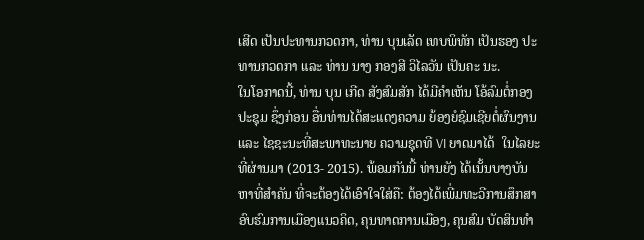ເສີດ ເປັນປະທານກວດກາ, ທ່ານ ບຸນເລັດ ເທບພິທັກ ເປັນຮອງ ປະທານກວດກາ ແລະ ທ່ານ ນາງ ກອງສີ ວິໄລວັນ ເປັນຄະ ນະ.
ໃນໂອກາດນີ້, ທ່ານ ບຸນ ເກີດ ສັງສົມສັກ ໄດ້ມີຄຳເຫັນ ໂອ້ລົມຕໍ່ກອງປະຊຸມ ຊຶ່ງກ່ອນ ອື່ນທ່ານໄດ້ສະແດງຄວາມ ຍ້ອງຍໍຊົມເຊີຍຕໍ່ຜົນງານ ແລະ ໄຊຊະນະທີ່ສະພາທະນາຍ ຄວາມຊຸດທີ VI ຍາດມາໄດ້  ໃນໄລຍະທີ່ຜ່ານມາ (2013- 2015). ພ້ອມກັນນີ້ ທ່ານຍັງ ໄດ້ເນັ້ນບາງບັນຫາທີ່ສຳຄັນ ທີ່ຈະຕ້ອງໄດ້ເອົາໃຈໃສ່ຄື: ຕ້ອງໄດ້ເພີ່ມທະວີການສຶກສາ ອົບຮົມການເມືອງແນວຄິດ, ຄຸນທາດການເມືອງ, ຄຸນສົມ ບັດສິນທຳ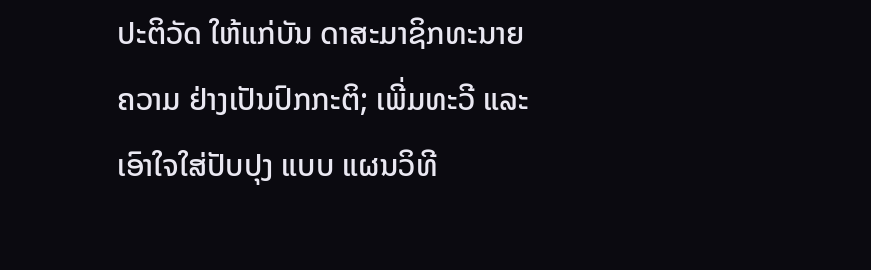ປະຕິວັດ ໃຫ້ແກ່ບັນ ດາສະມາຊິກທະນາຍຄວາມ ຢ່າງເປັນປົກກະຕິ; ເພີ່ມທະວີ ແລະ ເອົາໃຈໃສ່ປັບປຸງ ແບບ ແຜນວິທີ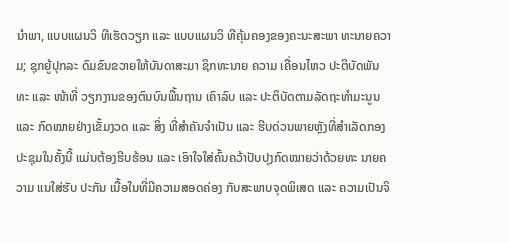ນຳພາ, ແບບແຜນວິ ທີເຮັດວຽກ ແລະ ແບບແຜນວິ ທີຄຸ້ມຄອງຂອງຄະນະສະພາ ທະນາຍຄວາມ; ຊຸກຍູ້ປຸກລະ ດົມຂົນຂວາຍໃຫ້ບັນດາສະມາ ຊິກທະນາຍ ຄວາມ ເຄື່ອນໄຫວ ປະຕິບັດພັນທະ ແລະ ໜ້າທີ່ ວຽກງານຂອງຕົນບົນພື້ນຖານ ເຄົາລົບ ແລະ ປະຕິບັດຕາມລັດຖະທຳມະນູນ ແລະ ກົດໝາຍຢ່າງເຂັ້ມງວດ ແລະ ສິ່ງ ທີ່ສຳຄັນຈຳເປັນ ແລະ ຮີບດ່ວນພາຍຫຼັງທີ່ສຳເລັດກອງ ປະຊຸມໃນຄັ້ງນີ້ ແມ່ນຕ້ອງຮີບຮ້ອນ ແລະ ເອົາໃຈໃສ່ຄົ້ນຄວ້າປັບປຸງກົດໝາຍວ່າດ້ວຍທະ ນາຍຄວາມ ແນໃສ່ຮັບ ປະກັນ ເນື້ອໃນທີ່ມີຄວາມສອດຄ່ອງ ກັບສະພາບຈຸດພິເສດ ແລະ ຄວາມເປັນຈິ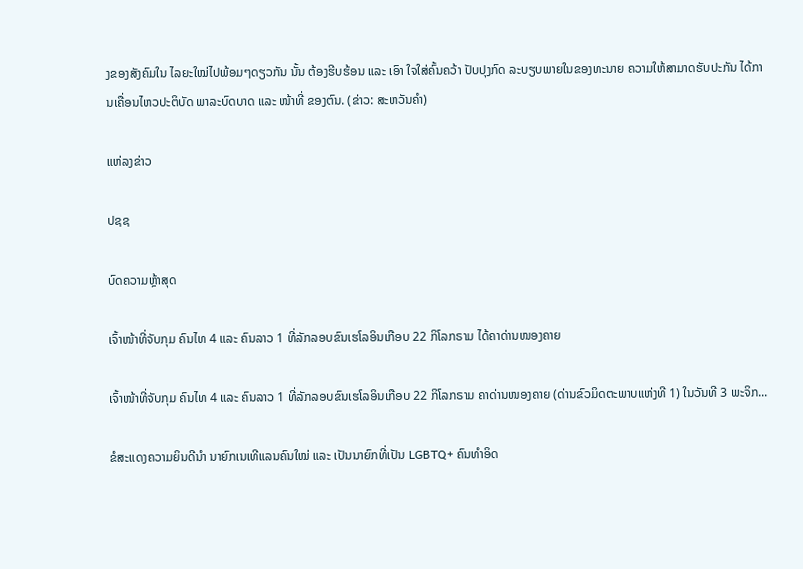ງຂອງສັງຄົມໃນ ໄລຍະໃໝ່ໄປພ້ອມໆດຽວກັນ ນັ້ນ ຕ້ອງຮີບຮ້ອນ ແລະ ເອົາ ໃຈໃສ່ຄົ້ນຄວ້າ ປັບປຸງກົດ ລະບຽບພາຍໃນຂອງທະນາຍ ຄວາມໃຫ້ສາມາດຮັບປະກັນ ໄດ້ການເຄື່ອນໄຫວປະຕິບັດ ພາລະບົດບາດ ແລະ ໜ້າທີ່ ຂອງຕົນ. (ຂ່າວ: ສະຫວັນຄຳ)

ແຫ່ລງຂ່າວ

ປຊຊ

ບົດຄວາມຫຼ້າສຸດ

ເຈົ້າໜ້າທີ່ຈັບກຸມ ຄົນໄທ 4 ແລະ ຄົນລາວ 1 ທີ່ລັກລອບຂົນເຮໂລອິນເກືອບ 22 ກິໂລກຣາມ ໄດ້ຄາດ່ານໜອງຄາຍ

ເຈົ້າໜ້າທີ່ຈັບກຸມ ຄົນໄທ 4 ແລະ ຄົນລາວ 1 ທີ່ລັກລອບຂົນເຮໂລອິນເກືອບ 22 ກິໂລກຣາມ ຄາດ່ານໜອງຄາຍ (ດ່ານຂົວມິດຕະພາບແຫ່ງທີ 1) ໃນວັນທີ 3 ພະຈິກ...

ຂໍສະແດງຄວາມຍິນດີນຳ ນາຍົກເນເທີແລນຄົນໃໝ່ ແລະ ເປັນນາຍົກທີ່ເປັນ LGBTQ+ ຄົນທຳອິດ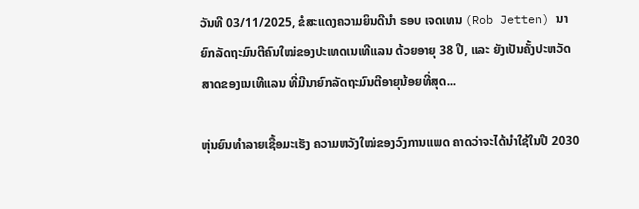ວັນທີ 03/11/2025, ຂໍສະແດງຄວາມຍິນດີນຳ ຣອບ ເຈດເທນ (Rob Jetten) ນາຍົກລັດຖະມົນຕີຄົນໃໝ່ຂອງປະເທດເນເທີແລນ ດ້ວຍອາຍຸ 38 ປີ, ແລະ ຍັງເປັນຄັ້ງປະຫວັດສາດຂອງເນເທີແລນ ທີ່ມີນາຍົກລັດຖະມົນຕີອາຍຸນ້ອຍທີ່ສຸດ...

ຫຸ່ນຍົນທຳລາຍເຊື້ອມະເຮັງ ຄວາມຫວັງໃໝ່ຂອງວົງການແພດ ຄາດວ່າຈະໄດ້ນໍາໃຊ້ໃນປີ 2030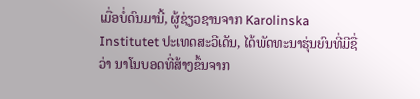ເມື່ອບໍ່ດົນມານີ້, ຜູ້ຊ່ຽວຊານຈາກ Karolinska Institutet ປະເທດສະວີເດັນ, ໄດ້ພັດທະນາຮຸ່ນຍົນທີ່ມີຊື່ວ່າ ນາໂນບອດທີ່ສ້າງຂຶ້ນຈາກ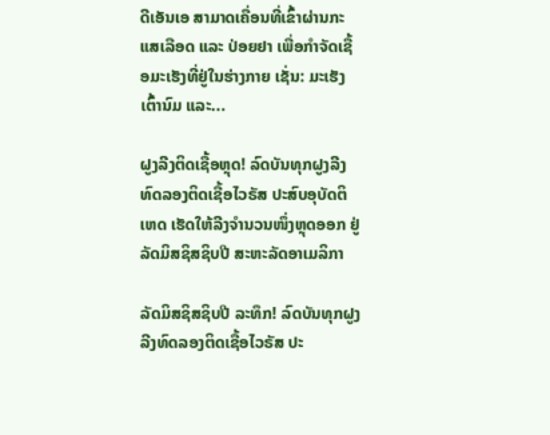ດີເອັນເອ ສາມາດເຄື່ອນທີ່ເຂົ້າຜ່ານກະແສເລືອດ ແລະ ປ່ອຍຢາ ເພື່ອກຳຈັດເຊື້ອມະເຮັງທີ່ຢູ່ໃນຮ່າງກາຍ ເຊັ່ນ: ມະເຮັງເຕົ້ານົມ ແລະ...

ຝູງລີງຕິດເຊື້ອຫຼຸດ! ລົດບັນທຸກຝູງລີງທົດລອງຕິດເຊື້ອໄວຣັສ ປະສົບອຸບັດຕິເຫດ ເຮັດໃຫ້ລີງຈຳນວນໜຶ່ງຫຼຸດອອກ ຢູ່ລັດມິສຊິສຊິບປີ ສະຫະລັດອາເມລິກາ

ລັດມິສຊິສຊິບປີ ລະທຶກ! ລົດບັນທຸກຝູງລີງທົດລອງຕິດເຊື້ອໄວຣັສ ປະ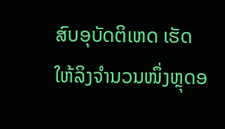ສົບອຸບັດຕິເຫດ ເຮັດໃຫ້ລິງຈຳນວນໜຶ່ງຫຼຸດອ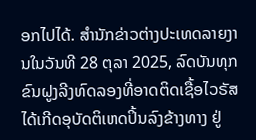ອກໄປໄດ້. ສຳນັກຂ່າວຕ່າງປະເທດລາຍງານໃນວັນທີ 28 ຕຸລາ 2025, ລົດບັນທຸກຂົນຝູງລີງທົດລອງທີ່ອາດຕິດເຊື້ອໄວຣັສ ໄດ້ເກີດອຸບັດຕິເຫດປິ້ນລົງຂ້າງທາງ ຢູ່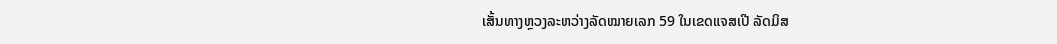ເສັ້ນທາງຫຼວງລະຫວ່າງລັດໝາຍເລກ 59 ໃນເຂດແຈສເປີ ລັດມິສ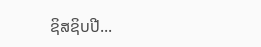ຊິສຊິບປີ...